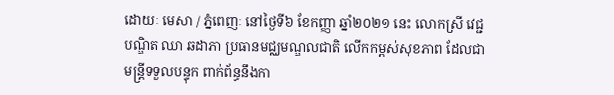ដោយៈ មេសា / ភ្នំពេញៈ នៅថ្ងៃទី៦ ខែកញ្ញា ឆ្នាំ២០២១ នេះ លោកស្រី វេជ្ជបណ្ឌិត ឈា ឆដាភា ប្រធានមជ្ឈមណ្ឌលជាតិ លើកកម្ពស់សុខភាព ដែលជាមន្ត្រីទទួលបន្ទុក ពាក់ព័ន្ធនឹងកា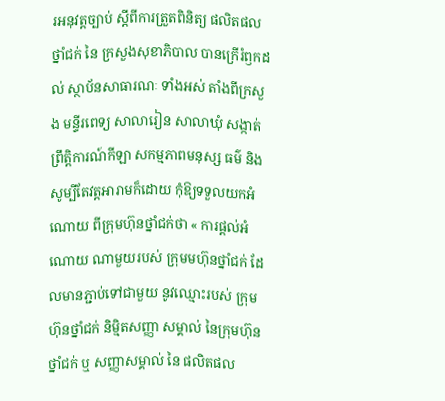រអនុវត្តច្បាប់ ស្តីពីការត្រួតពិនិត្យ ផលិតផលថ្នាំជក់ នៃ ក្រសួងសុខាភិបាល បានក្រើរំឭកដល់ ស្ថាប័នសាធារណៈ ទាំងអស់ តាំងពីក្រសួង មន្ទីរពេទ្យ សាលារៀន សាលាឃុំ សង្កាត់ ព្រឹត្តិការណ៍កីឡា សកម្មភាពមនុស្ស ធម៌ និង សូម្បីតែវត្តអារាមក៏ដោយ កុំឱ្យទទួលយកអំណោយ ពីក្រុមហ៊ុនថ្នាំជក់ថា « ការផ្តល់អំណោយ ណាមួយរបស់ ក្រុមមហ៊ុនថ្នាំជក់ ដែលមានភ្ជាប់ទៅជាមួយ នូវឈ្មោះរបស់ ក្រុមហ៊ុនថ្នាំជក់ និម្មិតសញ្ញា សម្គាល់ នៃក្រុមហ៊ុនថ្នាំជក់ ឬ សញ្ញាសម្គាល់ នៃ ផលិតផល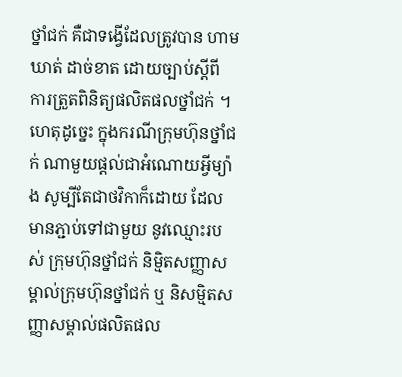ថ្នាំជក់ គឺជាទង្វើដែលត្រូវបាន ហាមឃាត់ ដាច់ខាត ដោយច្បាប់ស្តីពី ការត្រួតពិនិត្យផលិតផលថ្នាំជក់ ។ ហេតុដូច្នេះ ក្នុងករណីក្រុមហ៊ុនថ្នាំជក់ ណាមួយផ្តល់ជាអំណោយអ្វីម្យ៉ាង សូម្បីតែជាថវិកាក៏ដោយ ដែលមានភ្ជាប់ទៅជាមួយ នូវឈ្មោះរបស់ ក្រុមហ៊ុនថ្នាំជក់ និម្មិតសញ្ញាសម្គាល់ក្រុមហ៊ុនថ្នាំជក់ ឬ និសម្មិតសញ្ញាសម្គាល់ផលិតផល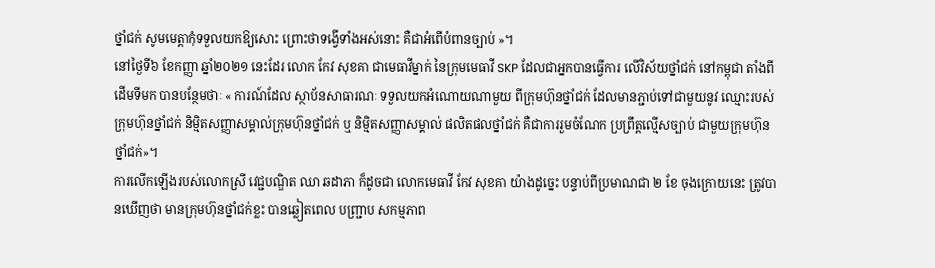ថ្នាំជក់ សូមមេត្តាកុំទទួលយកឱ្យសោះ ព្រោះថាទង្វើទាំងអស់នោះ គឺជាអំពើបំពានច្បាប់ »។
នៅថ្ងៃទី៦ ខែកញ្ញា ឆ្នាំ២០២១ នេះដែរ លោក កែវ សុខគា ជាមេធាវីម្នាក់ នៃក្រុមមេធាវី SKP ដែលជាអ្នកបានធ្វើការ លើវិស័យថ្នាំជក់ នៅកម្ពុជា តាំងពីដើមទីមក បានបន្ថែមថាៈ « ការណ៍ដែល ស្ថាប័នសាធារណៈ ទទួលយកអំណោយណាមួយ ពីក្រុមហ៊ុនថ្នាំជក់ ដែលមានភ្ជាប់ទៅជាមួយនូវ ឈ្មោះរបស់ក្រុមហ៊ុនថ្នាំជក់ និម្មិតសញ្ញាសម្គាល់ក្រុមហ៊ុនថ្នាំជក់ ឬ និម្មិតសញ្ញាសម្គាល់ ផលិតផលថ្នាំជក់ គឺជាការរួមចំណែក ប្រព្រឹត្តល្មើសច្បាប់ ជាមួយក្រុមហ៊ុនថ្នាំជក់»។
ការលើកឡើងរបស់លោកស្រី វេជ្ជបណ្ឌិត ឈា ឆដាភា ក៏ដូចជា លោកមេធាវី កែវ សុខគា យ៉ាងដូច្នេះ បន្ទាប់ពីប្រមាណជា ២ ខែ ចុងក្រោយនេះ ត្រូវបានឃើញថា មានក្រុមហ៊ុនថ្នាំជក់ខ្លះ បានឆ្លៀតពេល បញ្ជ្រាប សកម្មភាព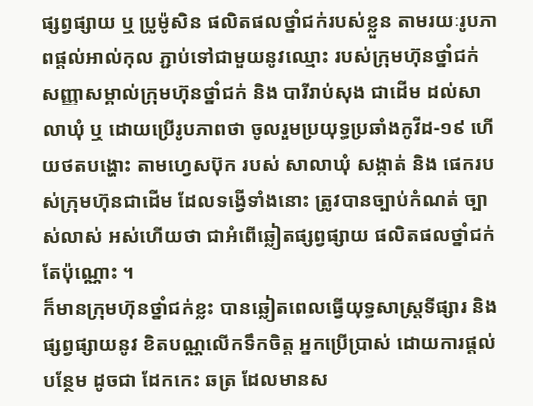ផ្សព្វផ្សាយ ឬ ប្រូម៉ូសិន ផលិតផលថ្នាំជក់របស់ខ្លួន តាមរយៈរូបភាពផ្តល់អាល់កុល ភ្ជាប់ទៅជាមួយនូវឈ្មោះ របស់ក្រុមហ៊ុនថ្នាំជក់ សញ្ញាសម្គាល់ក្រុមហ៊ុនថ្នាំជក់ និង បារីរាប់សុង ជាដើម ដល់សាលាឃុំ ឬ ដោយប្រើរូបភាពថា ចូលរួមប្រយុទ្ធប្រឆាំងកូវីដ-១៩ ហើយថតបង្ហោះ តាមហ្វេសប៊ុក របស់ សាលាឃុំ សង្កាត់ និង ផេករបស់ក្រុមហ៊ុនជាដើម ដែលទង្វើទាំងនោះ ត្រូវបានច្បាប់កំណត់ ច្បាស់លាស់ អស់ហើយថា ជាអំពើឆ្លៀតផ្សព្វផ្សាយ ផលិតផលថ្នាំជក់តែប៉ុណ្ណោះ ។
ក៏មានក្រុមហ៊ុនថ្នាំជក់ខ្លះ បានឆ្លៀតពេលធ្វើយុទ្ធសាស្ត្រទីផ្សារ និងផ្សព្វផ្សាយនូវ ខិតបណ្ណលើកទឹកចិត្ត អ្នកប្រើប្រាស់ ដោយការផ្ដល់បន្ថែម ដូចជា ដែកកេះ ឆត្រ ដែលមានស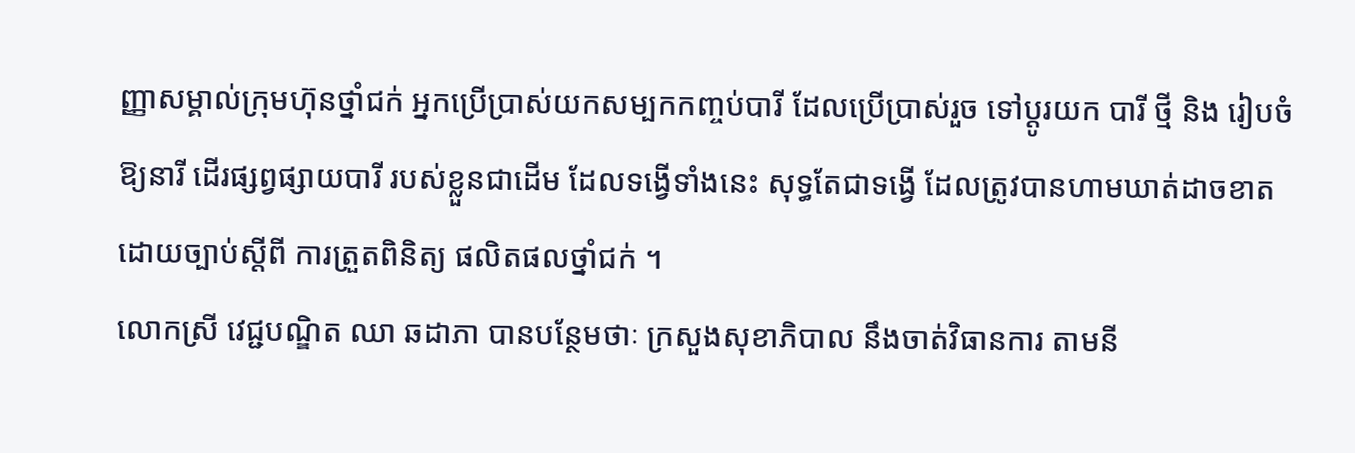ញ្ញាសម្គាល់ក្រុមហ៊ុនថ្នាំជក់ អ្នកប្រើប្រាស់យកសម្បកកញ្ចប់បារី ដែលប្រើប្រាស់រួច ទៅប្ដូរយក បារី ថ្មី និង រៀបចំឱ្យនារី ដើរផ្សព្វផ្សាយបារី របស់ខ្លួនជាដើម ដែលទង្វើទាំងនេះ សុទ្ធតែជាទង្វើ ដែលត្រូវបានហាមឃាត់ដាចខាត ដោយច្បាប់ស្តីពី ការត្រួតពិនិត្យ ផលិតផលថ្នាំជក់ ។
លោកស្រី វេជ្ជបណ្ឌិត ឈា ឆដាភា បានបន្ថែមថាៈ ក្រសួងសុខាភិបាល នឹងចាត់វិធានការ តាមនី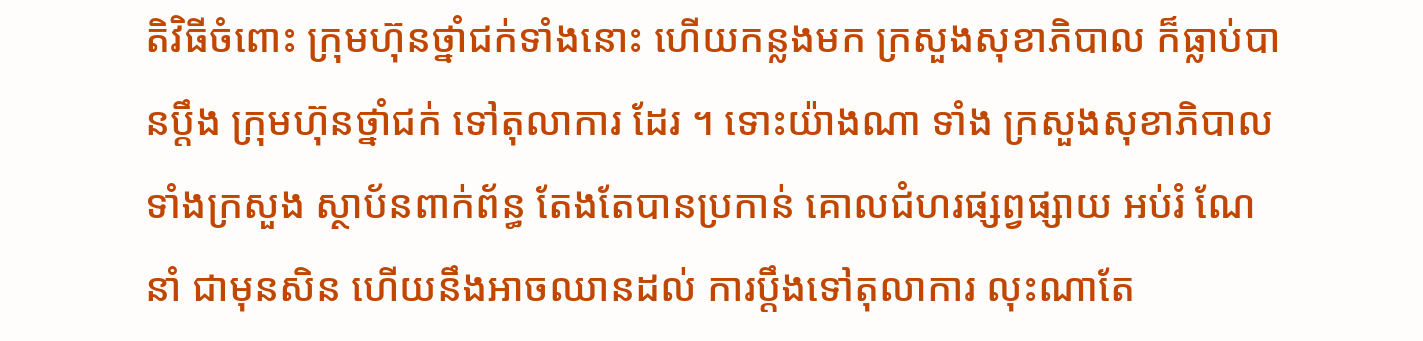តិវិធីចំពោះ ក្រុមហ៊ុនថ្នាំជក់ទាំងនោះ ហើយកន្លងមក ក្រសួងសុខាភិបាល ក៏ធ្លាប់បានប្តឹង ក្រុមហ៊ុនថ្នាំជក់ ទៅតុលាការ ដែរ ។ ទោះយ៉ាងណា ទាំង ក្រសួងសុខាភិបាល ទាំងក្រសួង ស្ថាប័នពាក់ព័ន្ធ តែងតែបានប្រកាន់ គោលជំហរផ្សព្វផ្សាយ អប់រំ ណែនាំ ជាមុនសិន ហើយនឹងអាចឈានដល់ ការប្តឹងទៅតុលាការ លុះណាតែ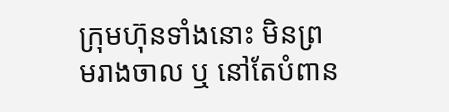ក្រុមហ៊ុនទាំងនោះ មិនព្រមរាងចាល ឬ នៅតែបំពាន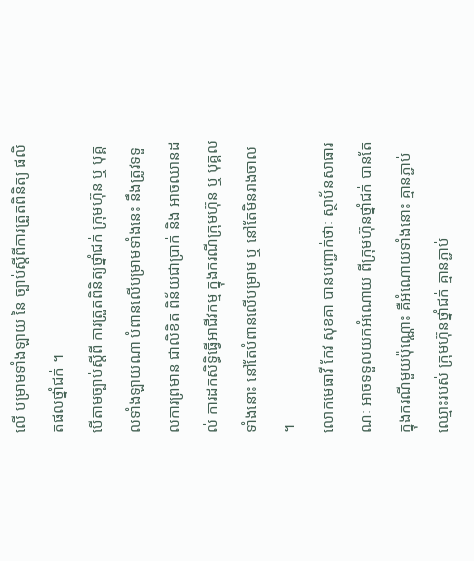លើ បម្រាមទាំងឡាយ នៃ ច្បាប់ស្តីពីការត្រួតពិនិត្យ ផលិតផលថ្នាំជក់ ។
បើតាមច្បាប់ស្តីពី ការត្រួតពិនិត្យថ្នាំជក់ ក្រុមហ៊ុន ឬ បុគ្គលទាំងឡាយណា បំពានលើបម្រាមទាំងនេះ នឹងត្រូវទទួលការព្រមាន ជាលិខិត ពិន័យជាប្រាក់ និង អាចឈានដល់ ការដកសិទ្ធិធ្វើអាជីវកម្ម ក្នុងករណីក្រុមហ៊ុន ឬ បុគ្គលទាំងនោះ នៅតែបំពានលើបម្រាម ឬ នៅតែមិនរាងចាល ។
លោកមេធាវី កែវ សុខគា បានបញ្ជាក់ថាៈ ស្ថាប័នសាធារណៈ អាចទទួលយកអំណោយ ពីក្រុមហ៊ុនថ្នាំជក់ បានតែក្នុងករណីមួយប៉ុណ្ណោះ គឺអំណោយទាំងនោះ គ្មានភ្ជាប់ឈ្មោះរបស់ ក្រុមហ៊ុនថ្នាំជក់ គ្មានភ្ជាប់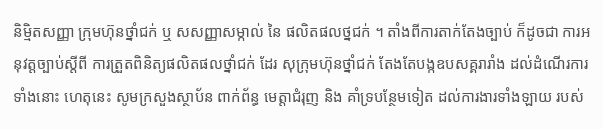និម្មិតសញ្ញា ក្រុមហ៊ុនថ្នាំជក់ ឬ សសញ្ញាសម្កាល់ នៃ ផលិតផលថ្នជក់ ។ តាំងពីការតាក់តែងច្បាប់ ក៏ដូចជា ការអនុវត្តច្បាប់ស្តីពី ការត្រួតពិនិត្យផលិតផលថ្នាំជក់ ដែរ សុក្រុមហ៊ុនថ្នាំជក់ តែងតែបង្កឧបសគ្គរារាំង ដល់ដំណើរការទាំងនោះ ហេតុនេះ សូមក្រសួងស្ថាប័ន ពាក់ព័ន្ធ មេត្តាជំរុញ និង គាំទ្របន្ថែមទៀត ដល់ការងារទាំងឡាយ របស់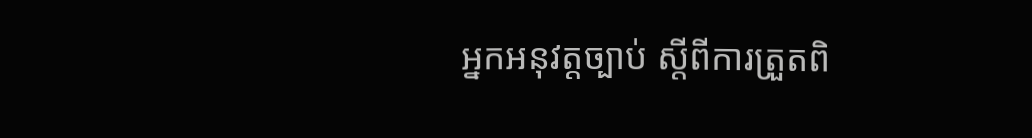អ្នកអនុវត្តច្បាប់ ស្តីពីការត្រួតពិ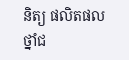និត្យ ផលិតផលថ្នាំជ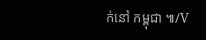ក់នៅ កម្ពុជា ៕/V